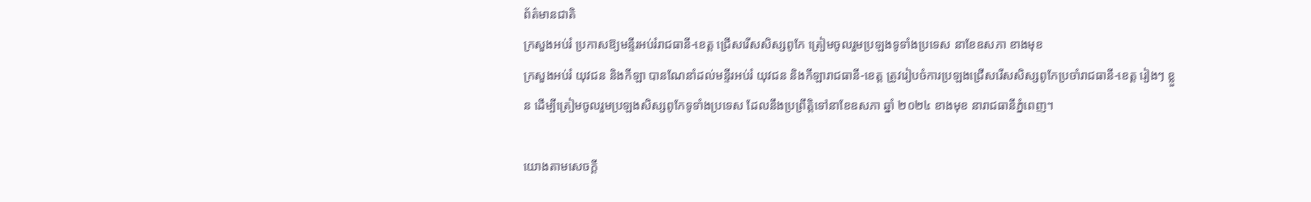ព័ត៌មានជាតិ
ក្រសួងអប់រំ ប្រកាសឱ្យមន្ទីរអប់រំរាជធានី-ខេត្ត ជ្រើសរើសសិស្សពូកែ ត្រៀមចូលរួមប្រឡងទូទាំងប្រទេស នាខែឧសភា ខាងមុខ
ក្រសួងអប់រំ យុវជន និងកីឡា បានណែនាំដល់មន្ទីរអប់រំ យុវជន និងកីឡារាជធានី-ខេត្ត ត្រូវរៀបចំការប្រឡងជ្រើសរើសសិស្សពូកែប្រចាំរាជធានី-ខេត្ត រៀងៗ ខ្លួន ដើម្បីត្រៀមចូលរួមប្រឡងសិស្សពូកែទូទាំងប្រទេស ដែលនឹងប្រព្រឹត្តិទៅនាខែឧសភា ឆ្នាំ ២០២៤ ខាងមុខ នារាជធានីភ្នំពេញ។

យោងតាមសេចក្ដី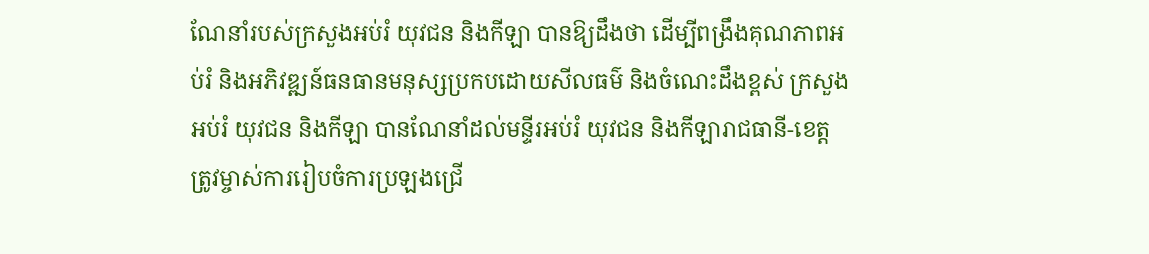ណែនាំរបស់ក្រសួងអប់រំ យុវជន និងកីឡា បានឱ្យដឹងថា ដើម្បីពង្រឹងគុណភាពអប់រំ និងអភិវឌ្ឍន៍ធនធានមនុស្សប្រកបដោយសីលធម៌ និងចំណេះដឹងខ្ពស់ ក្រសួងអប់រំ យុវជន និងកីឡា បានណែនាំដល់មន្ទីរអប់រំ យុវជន និងកីឡារាជធានី-ខេត្ត ត្រូវម្ចាស់ការរៀបចំការប្រឡងជ្រើ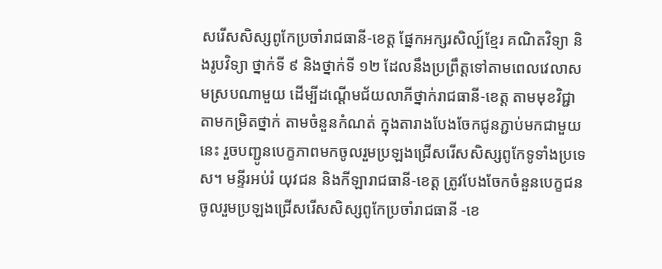សរើសសិស្សពូកែប្រចាំរាជធានី-ខេត្ត ផ្នែកអក្សរសិល្ប៍ខ្មែរ គណិតវិទ្យា និងរូបវិទ្យា ថ្នាក់ទី ៩ និងថ្នាក់ទី ១២ ដែលនឹងប្រព្រឹត្តទៅតាមពេលវេលាសមស្របណាមួយ ដើម្បីដណ្តើមជ័យលាភីថ្នាក់រាជធានី-ខេត្ត តាមមុខវិជ្ជា តាមកម្រិតថ្នាក់ តាមចំនួនកំណត់ ក្នុងតារាងបែងចែកជូនភ្ជាប់មកជាមួយនេះ រួចបញ្ជូនបេក្ខភាពមកចូលរួមប្រឡងជ្រើសរើសសិស្សពូកែទូទាំងប្រទេស។ មន្ទីរអប់រំ យុវជន និងកីឡារាជធានី-ខេត្ត ត្រូវបែងចែកចំនួនបេក្ខជនចូលរួមប្រឡងជ្រើសរើសសិស្សពូកែប្រចាំរាជធានី -ខេ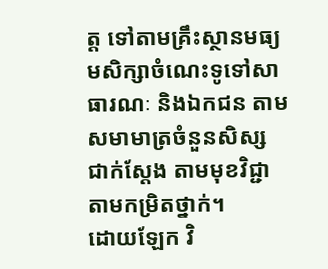ត្ត ទៅតាមគ្រឹះស្ថានមធ្យមសិក្សាចំណេះទូទៅសាធារណៈ និងឯកជន តាមសមាមាត្រចំនួនសិស្ស ជាក់ស្តែង តាមមុខវិជ្ជា តាមកម្រិតថ្នាក់។
ដោយឡែក វិ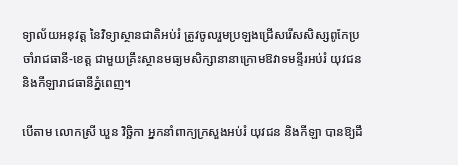ទ្យាល័យអនុវត្ត នៃវិទ្យាស្ថានជាតិអប់រំ ត្រូវចូលរួមប្រឡងជ្រើសរើសសិស្សពូកែប្រចាំរាជធានី-ខេត្ត ជាមួយគ្រឹះស្ថានមធ្យមសិក្សានានាក្រោមឱវាទមន្ទីរអប់រំ យុវជន និងកីឡារាជធានីភ្នំពេញ។

បើតាម លោកស្រី ឃួន វិច្ឆិកា អ្នកនាំពាក្យក្រសួងអប់រំ យុវជន និងកីឡា បានឱ្យដឹ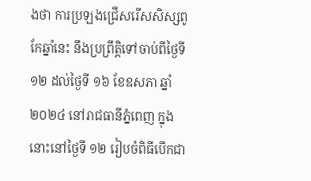ងថា ការប្រឡងជ្រើសរើសសិស្សពូកែឆ្នាំនេះ នឹងប្រព្រឹត្តិទៅចាប់ពីថ្ងៃទី ១២ ដល់ថ្ងៃទី ១៦ ខែឧសភា ឆ្នាំ ២០២៤ នៅរាជធានីភ្នំពេញ ក្នុងនោះនៅថ្ងៃទី ១២ រៀបចំពិធីបើកជា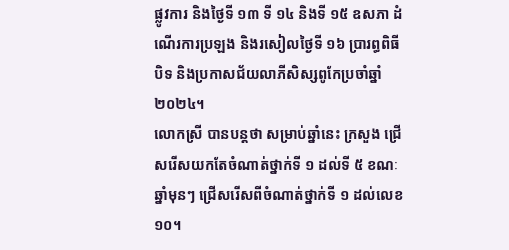ផ្លូវការ និងថ្ងៃទី ១៣ ទី ១៤ និងទី ១៥ ឧសភា ដំណើរការប្រឡង និងរសៀលថ្ងៃទី ១៦ ប្រារព្ធពិធីបិទ និងប្រកាសជ័យលាភីសិស្សពូកែប្រចាំឆ្នាំ ២០២៤។
លោកស្រី បានបន្តថា សម្រាប់ឆ្នាំនេះ ក្រសួង ជ្រើសរើសយកតែចំណាត់ថ្នាក់ទី ១ ដល់ទី ៥ ខណៈឆ្នាំមុនៗ ជ្រើសរើសពីចំណាត់ថ្នាក់ទី ១ ដល់លេខ ១០។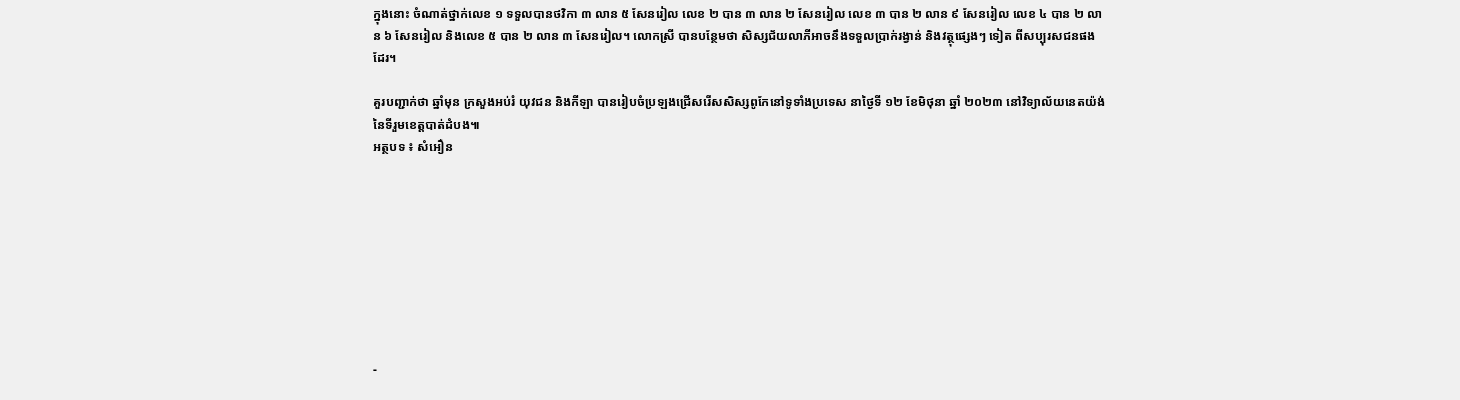ក្នុងនោះ ចំណាត់ថ្នាក់លេខ ១ ទទួលបានថវិកា ៣ លាន ៥ សែនរៀល លេខ ២ បាន ៣ លាន ២ សែនរៀល លេខ ៣ បាន ២ លាន ៩ សែនរៀល លេខ ៤ បាន ២ លាន ៦ សែនរៀល និងលេខ ៥ បាន ២ លាន ៣ សែនរៀល។ លោកស្រី បានបន្ថែមថា សិស្សជ័យលាភីអាចនឹងទទួលប្រាក់រង្វាន់ និងវត្ថុផ្សេងៗ ទៀត ពីសប្បុរសជនផងដែរ។

គួរបញ្ជាក់ថា ឆ្នាំមុន ក្រសួងអប់រំ យុវជន និងកីឡា បានរៀបចំប្រឡងជ្រើសរើសសិស្សពូកែនៅទូទាំងប្រទេស នាថ្ងៃទី ១២ ខែមិថុនា ឆ្នាំ ២០២៣ នៅវិទ្យាល័យនេតយ៉ង់ នៃទីរួមខេត្តបាត់ដំបង៕
អត្ថបទ ៖ សំអឿន









-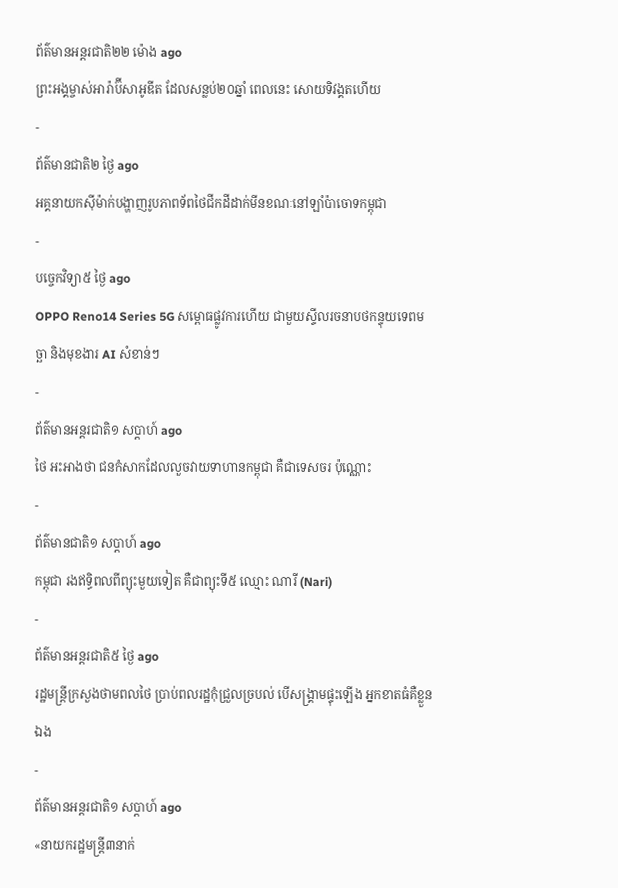ព័ត៌មានអន្ដរជាតិ២២ ម៉ោង ago
ព្រះអង្គម្ចាស់អារ៉ាប៊ីសាអូឌីត ដែលសន្លប់២០ឆ្នាំ ពេលនេះ សោយទិវង្គតហើយ
-
ព័ត៌មានជាតិ២ ថ្ងៃ ago
អគ្គនាយកស៊ីម៉ាក់បង្ហាញរូបភាពទ័ពថៃជីកដីដាក់មីនខណៈនៅឡាំប៉ាចោទកម្ពុជា
-
បច្ចេកវិទ្យា៥ ថ្ងៃ ago
OPPO Reno14 Series 5G សម្ពោធផ្លូវការហើយ ជាមួយស្ទីលរចនាបថកន្ទុយទេពមច្ឆា និងមុខងារ AI សំខាន់ៗ
-
ព័ត៌មានអន្ដរជាតិ១ សប្តាហ៍ ago
ថៃ អះអាងថា ជនកំសាកដែលលួចវាយទាហានកម្ពុជា គឺជាទេសចរ ប៉ុណ្ណោះ
-
ព័ត៌មានជាតិ១ សប្តាហ៍ ago
កម្ពុជា រងឥទ្ធិពលពីព្យុះមួយទៀត គឺជាព្យុះទី៥ ឈ្មោះ ណារី (Nari)
-
ព័ត៌មានអន្ដរជាតិ៥ ថ្ងៃ ago
រដ្ឋមន្ត្រីក្រសួងថាមពលថៃ ប្រាប់ពលរដ្ឋកុំជ្រួលច្របល់ បើសង្គ្រាមផ្ទុះឡើង អ្នកខាតធំគឺខ្លួនឯង
-
ព័ត៌មានអន្ដរជាតិ១ សប្តាហ៍ ago
«នាយករដ្ឋមន្ត្រី៣នាក់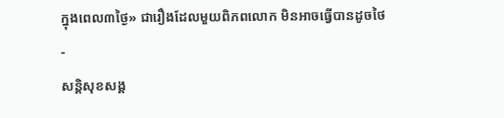ក្នុងពេល៣ថ្ងៃ» ជារឿងដែលមួយពិភពលោក មិនអាចធ្វើបានដូចថៃ
-
សន្តិសុខសង្គ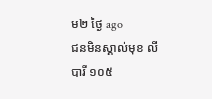ម២ ថ្ងៃ ago
ជនមិនស្គាល់មុខ លីបារី ១០៥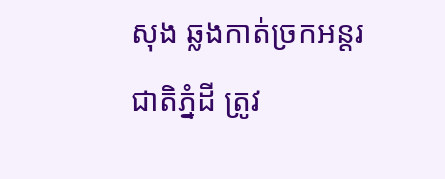សុង ឆ្លងកាត់ច្រកអន្តរជាតិភ្នំដី ត្រូវ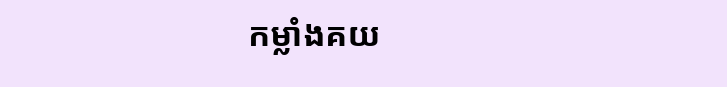កម្លាំងគយ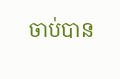ចាប់បាន